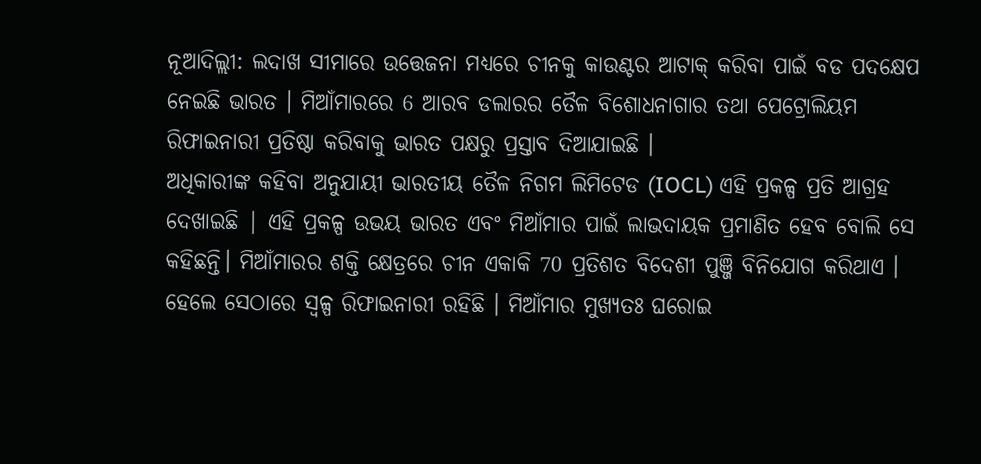ନୂଆଦିଲ୍ଲୀ: ଲଦାଖ ସୀମାରେ ଉତ୍ତେଜନା ମଧ୍ୟରେ ଚୀନକୁ କାଉଣ୍ଟର ଆଟାକ୍ କରିବା ପାଇଁ ବଡ ପଦକ୍ଷେପ ନେଇଛି ଭାରତ । ମିଆଁମାରରେ 6 ଆରବ ଡଲାରର ତୈଳ ବିଶୋଧନାଗାର ତଥା ପେଟ୍ରୋଲିୟମ ରିଫାଇନାରୀ ପ୍ରତିଷ୍ଠା କରିବାକୁ ଭାରତ ପକ୍ଷରୁ ପ୍ରସ୍ତାବ ଦିଆଯାଇଛି ।
ଅଧିକାରୀଙ୍କ କହିବା ଅନୁଯାୟୀ ଭାରତୀୟ ତୈଳ ନିଗମ ଲିମିଟେଡ (IOCL) ଏହି ପ୍ରକଳ୍ପ ପ୍ରତି ଆଗ୍ରହ ଦେଖାଇଛି | ଏହି ପ୍ରକଳ୍ପ ଉଭୟ ଭାରତ ଏବଂ ମିଆଁମାର ପାଇଁ ଲାଭଦାୟକ ପ୍ରମାଣିତ ହେବ ବୋଲି ସେ କହିଛନ୍ତି। ମିଆଁମାରର ଶକ୍ତି କ୍ଷେତ୍ରରେ ଚୀନ ଏକାକି 70 ପ୍ରତିଶତ ବିଦେଶୀ ପୁଞ୍ଜି ବିନିଯୋଗ କରିଥାଏ । ହେଲେ ସେଠାରେ ସ୍ବଳ୍ପ ରିଫାଇନାରୀ ରହିଛି । ମିଆଁମାର ମୁଖ୍ୟତଃ ଘରୋଇ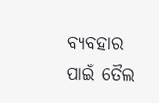ବ୍ୟବହାର ପାଇଁ ତୈଲ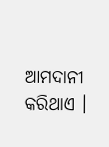ଆମଦାନୀ କରିଥାଏ ।